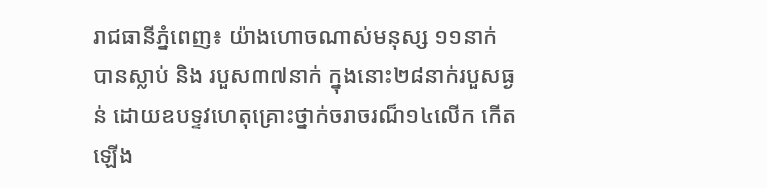រាជធានីភ្នំពេញ៖ យ៉ាងហោចណាស់មនុស្ស ១១នាក់ បានស្លាប់ និង របួស៣៧នាក់ ក្នុងនោះ២៨នាក់របួសធ្ងន់ ដោយឧបទ្ទវហេតុគ្រោះថ្នាក់ចរាចរណ៏១៤លើក កើតឡើង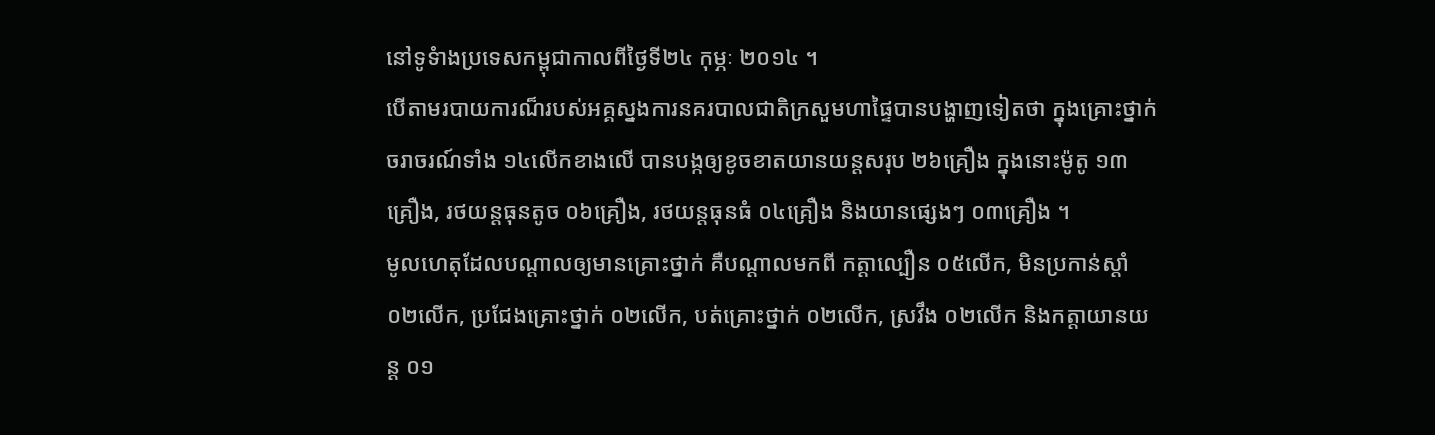នៅទូទំាងប្រទេសកម្ពុជាកាលពីថ្ងៃទី២៤ កុម្ភៈ ២០១៤ ។
បើតាមរបាយការណ៏របស់អគ្គស្នងការនគរបាលជាតិក្រសួមហាផ្ទៃបានបង្ហាញទៀតថា ក្នុងគ្រោះថ្នាក់ចរាចរណ៍ទាំង ១៤លើកខាងលើ បានបង្កឲ្យខូចខាតយានយន្តសរុប ២៦គ្រឿង ក្នុងនោះម៉ូតូ ១៣គ្រឿង, រថយន្តធុនតូច ០៦គ្រឿង, រថយន្តធុនធំ ០៤គ្រឿង និងយានផ្សេងៗ ០៣គ្រឿង ។
មូលហេតុដែលបណ្តាលឲ្យមានគ្រោះថ្នាក់ គឺបណ្តាលមកពី កត្តាល្បឿន ០៥លើក, មិនប្រកាន់ស្តាំ ០២លើក, ប្រជែងគ្រោះថ្នាក់ ០២លើក, បត់គ្រោះថ្នាក់ ០២លើក, ស្រវឹង ០២លើក និងកត្តាយានយន្ត ០១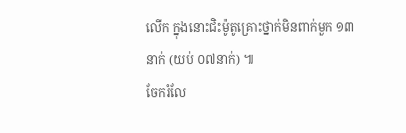លើក ក្នុងនោះជិះម៉ូតូគ្រោះថ្នាក់មិនពាក់មួក ១៣នាក់ (យប់ ០៧នាក់) ៕
ចែករំលែ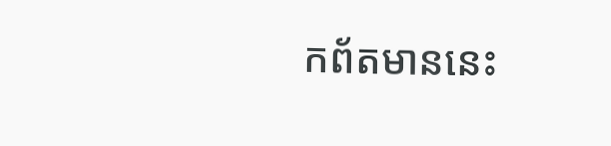កព័តមាននេះ